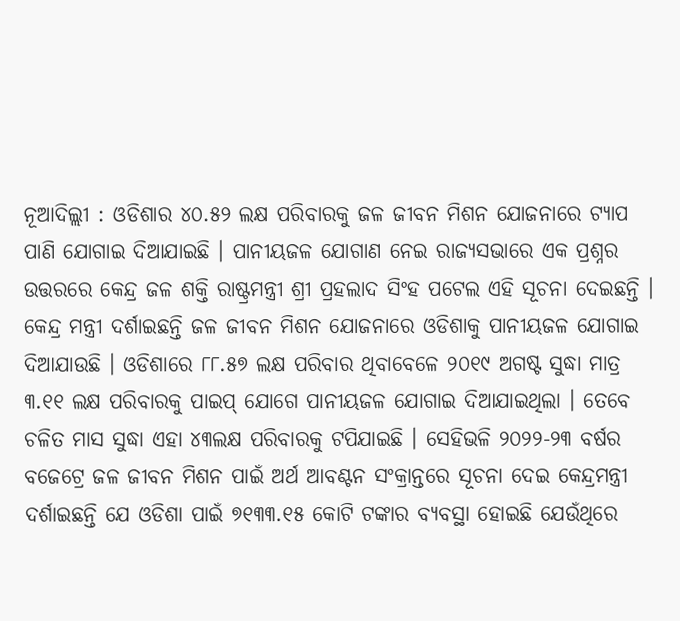ନୂଆଦିଲ୍ଲୀ : ଓଡିଶାର ୪୦.୫୨ ଲକ୍ଷ ପରିବାରକୁ ଜଳ ଜୀବନ ମିଶନ ଯୋଜନାରେ ଟ୍ୟାପ ପାଣି ଯୋଗାଇ ଦିଆଯାଇଛି । ପାନୀୟଜଳ ଯୋଗାଣ ନେଇ ରାଜ୍ୟସଭାରେ ଏକ ପ୍ରଶ୍ନର ଉତ୍ତରରେ କେନ୍ଦ୍ର ଜଳ ଶକ୍ତି ରାଷ୍ଟ୍ରମନ୍ତ୍ରୀ ଶ୍ରୀ ପ୍ରହଲାଦ ସିଂହ ପଟେଲ ଏହି ସୂଚନା ଦେଇଛନ୍ତି । କେନ୍ଦ୍ର ମନ୍ତ୍ରୀ ଦର୍ଶାଇଛନ୍ତି ଜଳ ଜୀବନ ମିଶନ ଯୋଜନାରେ ଓଡିଶାକୁ ପାନୀୟଜଳ ଯୋଗାଇ ଦିଆଯାଉଛି । ଓଡିଶାରେ ୮୮.୫୭ ଲକ୍ଷ ପରିବାର ଥିବାବେଳେ ୨୦୧୯ ଅଗଷ୍ଟ ସୁଦ୍ଧା ମାତ୍ର ୩.୧୧ ଲକ୍ଷ ପରିବାରକୁ ପାଇପ୍ ଯୋଗେ ପାନୀୟଜଳ ଯୋଗାଇ ଦିଆଯାଇଥିଲା । ତେବେ ଚଳିତ ମାସ ସୁଦ୍ଧା ଏହା ୪୩ଲକ୍ଷ ପରିବାରକୁ ଟପିଯାଇଛି । ସେହିଭଳି ୨୦୨୨-୨୩ ବର୍ଷର ବଜେଟ୍ରେ ଜଳ ଜୀବନ ମିଶନ ପାଇଁ ଅର୍ଥ ଆବଣ୍ଟନ ସଂକ୍ରାନ୍ତରେ ସୂଚନା ଦେଇ କେନ୍ଦ୍ରମନ୍ତ୍ରୀ ଦର୍ଶାଇଛନ୍ତି ଯେ ଓଡିଶା ପାଇଁ ୭୧୩୩.୧୫ କୋଟି ଟଙ୍କାର ବ୍ୟବସ୍ଥା ହୋଇଛି ଯେଉଁଥିରେ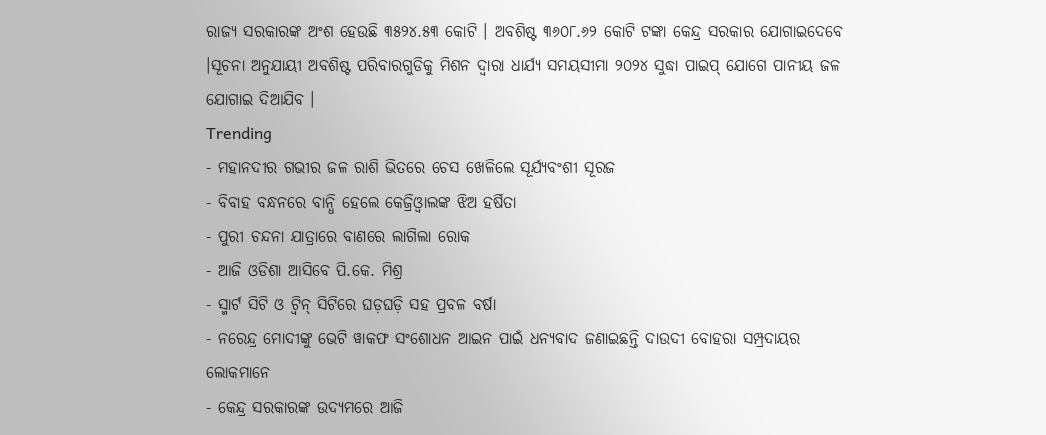ରାଜ୍ୟ ସରକାରଙ୍କ ଅଂଶ ହେଉଛି ୩୫୨୪.୫୩ କୋଟି । ଅବଶିଷ୍ଟ ୩୬୦୮.୬୨ କୋଟି ଟଙ୍କା କେନ୍ଦ୍ର ସରକାର ଯୋଗାଇଦେବେ ।ସୂଚନା ଅନୁଯାୟୀ ଅବଶିଷ୍ଟ ପରିବାରଗୁଡିକୁ ମିଶନ ଦ୍ୱାରା ଧାର୍ଯ୍ୟ ସମୟସୀମା ୨୦୨୪ ସୁଦ୍ଧା ପାଇପ୍ ଯୋଗେ ପାନୀୟ ଜଳ ଯୋଗାଇ ଦିଆଯିବ ।
Trending
- ମହାନଦୀର ଗଭୀର ଜଳ ରାଶି ଭିତରେ ଚେସ ଖେଳିଲେ ସୂର୍ଯ୍ୟବଂଶୀ ସୂରଜ
- ବିବାହ ବନ୍ଧନରେ ବାନ୍ଧି ହେଲେ କେଜ୍ରିଓ୍ବାଲଙ୍କ ଝିଅ ହର୍ଷିତା
- ପୁରୀ ଚନ୍ଦନା ଯାତ୍ରାରେ ବାଣରେ ଲାଗିଲା ରୋକ
- ଆଜି ଓଡିଶା ଆସିବେ ପି.କେ. ମିଶ୍ର
- ସ୍ମାର୍ଟ ସିଟି ଓ ଟ୍ଵିନ୍ ସିଟିରେ ଘଡ଼ଘଡ଼ି ସହ ପ୍ରବଳ ବର୍ଷା
- ନରେନ୍ଦ୍ର ମୋଦୀଙ୍କୁ ଭେଟି ୱାକଫ ସଂଶୋଧନ ଆଇନ ପାଇଁ ଧନ୍ୟବାଦ ଜଣାଇଛନ୍ତି ଦାଉଦୀ ବୋହରା ସମ୍ପ୍ରଦାୟର ଲୋକମାନେ
- କେନ୍ଦ୍ର ସରକାରଙ୍କ ଉଦ୍ୟମରେ ଆଜି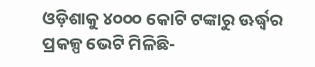ଓଡ଼ିଶାକୁ ୪୦୦୦ କୋଟି ଟଙ୍କାରୁ ଊର୍ଦ୍ଧ୍ବର ପ୍ରକଳ୍ପ ଭେଟି ମିଳିଛି-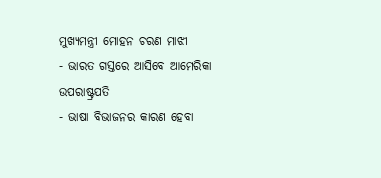ମୁଖ୍ୟମନ୍ତ୍ରୀ ମୋହନ ଚରଣ ମାଝୀ
- ଭାରତ ଗସ୍ତରେ ଆସିବେ ଆମେରିକା ଉପରାଷ୍ଟ୍ରପତି
- ଭାଷା ବିଭାଜନର କାରଣ ହେବା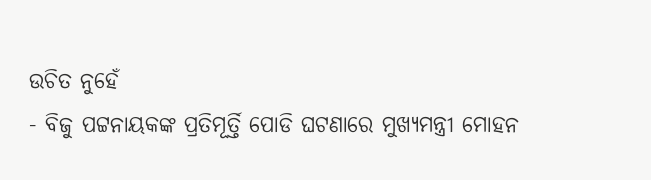ଉଚିତ ନୁହେଁ
- ବିଜୁ ପଟ୍ଟନାୟକଙ୍କ ପ୍ରତିମୂର୍ତ୍ତି ପୋଡି ଘଟଣାରେ ମୁଖ୍ୟମନ୍ତ୍ରୀ ମୋହନ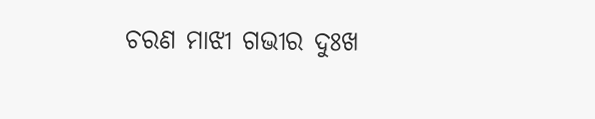ଚରଣ ମାଝୀ ଗଭୀର ଦୁଃଖ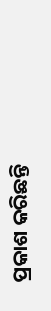ପ୍ରକାଶ କରିଛନ୍ତି